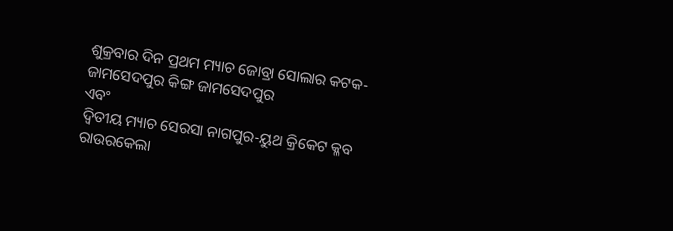ଶୁକ୍ରବାର ଦିନ ପ୍ରଥମ ମ୍ୟାଚ ଜୋବ୍ରା ସୋଲାର କଟକ-ଜାମସେଦପୁର କିଙ୍ଗ ଜାମସେଦପୁର
ଏବଂ
ଦ୍ୱିତୀୟ ମ୍ୟାଚ ସେରସା ନାଗପୁର-ୟୁଥ କ୍ରିକେଟ କ୍ଳବ ରାଉରକେଲା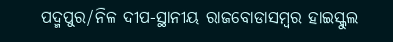ପଦ୍ମପୁର/ନିଳ ଦୀପ-ସ୍ଥାନୀୟ ରାଜବୋଡାସମ୍ବର ହାଇସ୍କୁଲ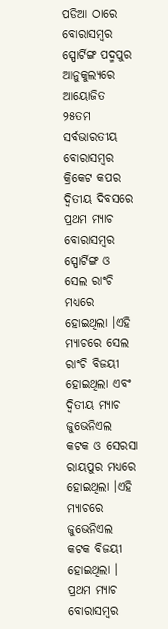ପଡିଆ ଠାରେ ବୋରାସମ୍ବର ସ୍ପୋର୍ଟିଙ୍ଗ ପଦ୍ମପୁର ଆନୁକୁଲ୍ୟରେ ଆୟୋଜିତ ୨୫ତମ ସର୍ବଭାରତୀୟ ବୋରାସମ୍ବର କ୍ରିକେଟ କପର ଦ୍ୱିତୀୟ ଦିବସରେ ପ୍ରଥମ ମ୍ୟାଚ ବୋରାସମ୍ବର ସ୍ପୋର୍ଟିଙ୍ଗ ଓ ସେଲ ରାଂଚି ମଧ୍ୟରେ ହୋଇଥିଲା ।ଏହି ମ୍ୟାଚରେ ସେଲ ରାଂଚି ବିଜୟୀ ହୋଇଥିଲା ଏବଂ ଦ୍ୱିତୀୟ ମ୍ୟାଚ ଜୁଭେନିଏଲ କଟକ ଓ ସେରସା ରାୟପୁର ମଧ୍ୟରେ ହୋଇଥିଲା ।ଏହି ମ୍ୟାଚରେ ଜୁଭେନିଏଲ କଟକ ବିଜୟୀ ହୋଇଥିଲା ।
ପ୍ରଥମ ମ୍ୟାଚ ବୋରାସମ୍ବର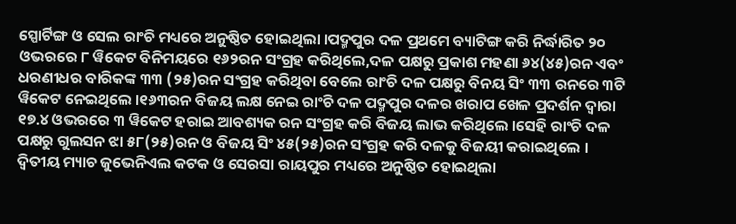ସ୍ପୋର୍ଟିଙ୍ଗ ଓ ସେଲ ରାଂଚି ମଧ୍ୟରେ ଅନୁଷ୍ଠିତ ହୋଇଥିଲା ।ପଦ୍ମପୁର ଦଳ ପ୍ରଥମେ ବ୍ୟାଟିଙ୍ଗ କରି ନିର୍ଦ୍ଧାରିତ ୨୦ ଓଭରରେ ୮ ୱିକେଟ ବିନିମୟରେ ୧୬୨ରନ ସଂଗ୍ରହ କରିଥିଲେ,ଦଳ ପକ୍ଷରୁ ପ୍ରକାଶ ମହଣା ୬୪(୪୫)ରନ ଏବଂ ଧରଣୀଧର ବାରିକଙ୍କ ୩୩ (୨୫)ରନ ସଂଗ୍ରହ କରିଥିବା ବେଲେ ରାଂଚି ଦଳ ପକ୍ଷରୁ ବିନୟ ସିଂ ୩୩ ରନରେ ୩ଟି ୱିକେଟ ନେଇଥିଲେ ।୧୬୩ରନ ବିଜୟ ଲକ୍ଷ ନେଇ ରାଂଚି ଦଳ ପଦ୍ମପୁର ଦଳର ଖରାପ ଖେଳ ପ୍ରଦର୍ଶନ ଦ୍ୱାରା ୧୭.୪ ଓଭରରେ ୩ ୱିକେଟ ହରାଇ ଆବଶ୍ୟକ ରନ ସଂଗ୍ରହ କରି ବିଜୟ ଲାଭ କରିଥିଲେ ।ସେହି ରାଂଚି ଦଳ ପକ୍ଷରୁ ଗୁଲସନ ଝା ୫୮(୨୫)ରନ ଓ ବିଜୟ ସିଂ ୪୫(୨୫)ରନ ସଂଗ୍ରହ କରି ଦଳକୁ ବିଜୟୀ କରାଇଥିଲେ ।
ଦ୍ୱିତୀୟ ମ୍ୟାଚ ଜୁଭେନିଏଲ କଟକ ଓ ସେରସା ରାୟପୁର ମଧ୍ୟରେ ଅନୁଷ୍ଠିତ ହୋଇଥିଲା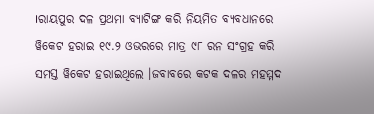।ରାୟପୁର ଦଳ ପ୍ରଥମା ବ୍ୟାଟିଙ୍ଗ କରି ନିୟମିତ ବ୍ୟବଧାନରେ ୱିକେଟ ହରାଇ ୧୯.୨ ଓଭରରେ ମାତ୍ର ୯୮ ରନ ସଂଗ୍ରହ କରି ସମସ୍ତ ୱିକେଟ ହରାଇଥିଲେ ।ଜବାବରେ କଟକ ଦଳର ମହମ୍ମଦ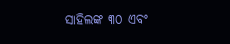ସାହିଲଙ୍କ ୩୦ ଏବଂ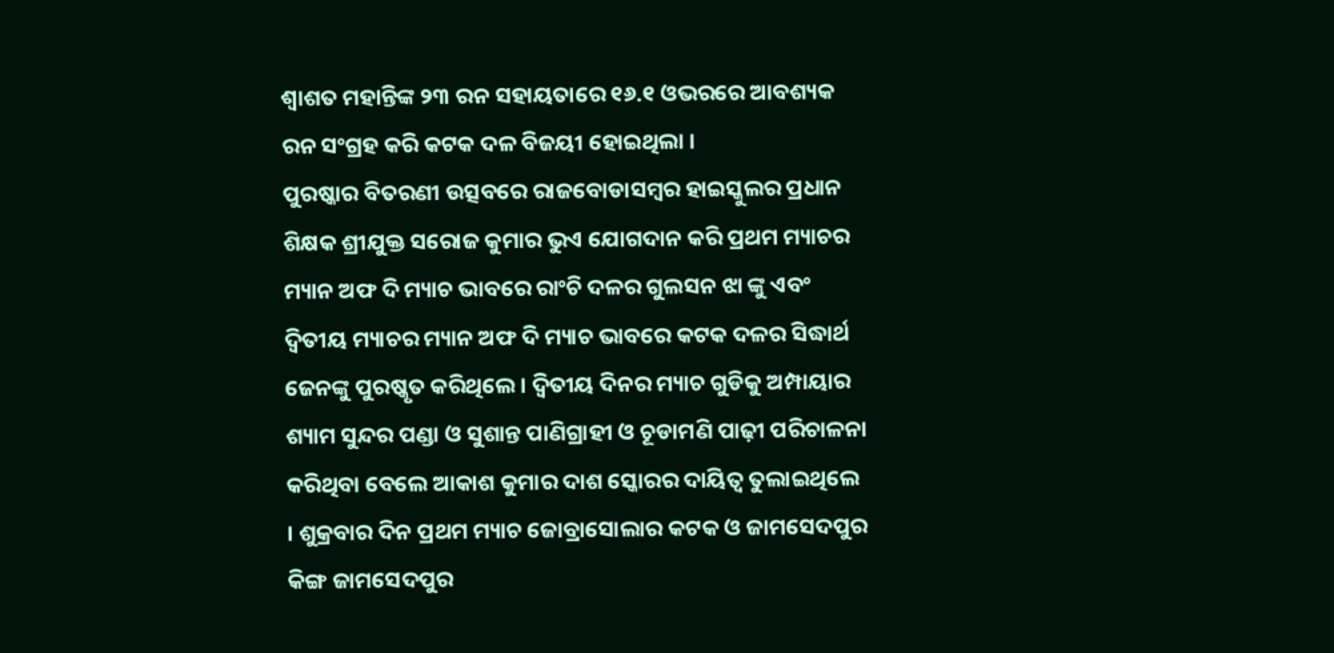ଶ୍ୱାଶତ ମହାନ୍ତିଙ୍କ ୨୩ ରନ ସହାୟତାରେ ୧୬.୧ ଓଭରରେ ଆବଶ୍ୟକ ରନ ସଂଗ୍ରହ କରି କଟକ ଦଳ ବିଜୟୀ ହୋଇଥିଲା ।
ପୁରଷ୍କାର ବିତରଣୀ ଉତ୍ସବରେ ରାଜବୋଡାସମ୍ବର ହାଇସ୍କୁଲର ପ୍ରଧାନ ଶିକ୍ଷକ ଶ୍ରୀଯୁକ୍ତ ସରୋଜ କୁମାର ଭୁଏ ଯୋଗଦାନ କରି ପ୍ରଥମ ମ୍ୟାଚର ମ୍ୟାନ ଅଫ ଦି ମ୍ୟାଚ ଭାବରେ ରାଂଚି ଦଳର ଗୁଲସନ ଝା ଙ୍କୁ ଏବଂ ଦ୍ୱିତୀୟ ମ୍ୟାଚର ମ୍ୟାନ ଅଫ ଦି ମ୍ୟାଚ ଭାବରେ କଟକ ଦଳର ସିଦ୍ଧାର୍ଥ ଜେନଙ୍କୁ ପୁରଷ୍କୃତ କରିଥିଲେ । ଦ୍ୱିତୀୟ ଦିନର ମ୍ୟାଚ ଗୁଡିକୁ ଅମ୍ପାୟାର ଶ୍ୟାମ ସୁନ୍ଦର ପଣ୍ଡା ଓ ସୁଶାନ୍ତ ପାଣିଗ୍ରାହୀ ଓ ଚୂଡାମଣି ପାଢ଼ୀ ପରିଚାଳନା କରିଥିବା ବେଲେ ଆକାଶ କୁମାର ଦାଶ ସ୍କୋରର ଦାୟିତ୍ୱ ତୁଲାଇଥିଲେ । ଶୁକ୍ରବାର ଦିନ ପ୍ରଥମ ମ୍ୟାଚ ଜୋବ୍ରାସୋଲାର କଟକ ଓ ଜାମସେଦପୁର କିଙ୍ଗ ଜାମସେଦପୁର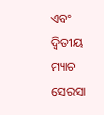ଏବଂ ଦ୍ୱିତୀୟ ମ୍ୟାଚ ସେରସା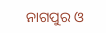ନାଗପୁର ଓ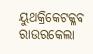ୟୁଥକ୍ରିକେଟକ୍ଳବ ରାଉରକେଲା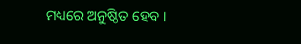ମଧ୍ୟରେ ଅନୁଷ୍ଠିତ ହେବ ।